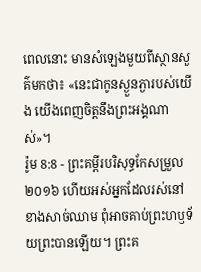ពេលនោះ មានសំឡេងមួយពីស្ថានសួគ៌មកថា៖ «នេះជាកូនស្ងួនភ្ងារបស់យើង យើងពេញចិត្តនឹងព្រះអង្គណាស់»។
រ៉ូម 8:8 - ព្រះគម្ពីរបរិសុទ្ធកែសម្រួល ២០១៦ ហើយអស់អ្នកដែលរស់នៅខាងសាច់ឈាម ពុំអាចគាប់ព្រះហឫទ័យព្រះបានឡើយ។ ព្រះគ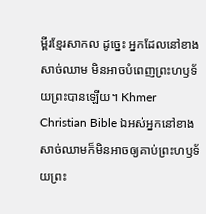ម្ពីរខ្មែរសាកល ដូច្នេះ អ្នកដែលនៅខាងសាច់ឈាម មិនអាចបំពេញព្រះហឫទ័យព្រះបានឡើយ។ Khmer Christian Bible ឯអស់អ្នកនៅខាងសាច់ឈាមក៏មិនអាចឲ្យគាប់ព្រះហឫទ័យព្រះ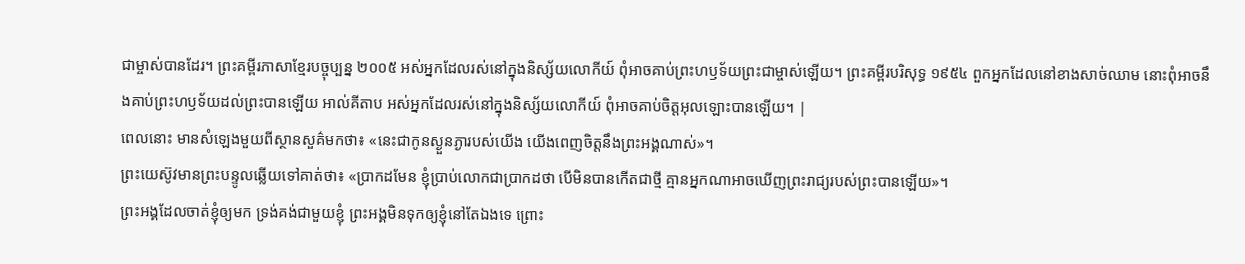ជាម្ចាស់បានដែរ។ ព្រះគម្ពីរភាសាខ្មែរបច្ចុប្បន្ន ២០០៥ អស់អ្នកដែលរស់នៅក្នុងនិស្ស័យលោកីយ៍ ពុំអាចគាប់ព្រះហឫទ័យព្រះជាម្ចាស់ឡើយ។ ព្រះគម្ពីរបរិសុទ្ធ ១៩៥៤ ពួកអ្នកដែលនៅខាងសាច់ឈាម នោះពុំអាចនឹងគាប់ព្រះហឫទ័យដល់ព្រះបានឡើយ អាល់គីតាប អស់អ្នកដែលរស់នៅក្នុងនិស្ស័យលោកីយ៍ ពុំអាចគាប់ចិត្តអុលឡោះបានឡើយ។ |
ពេលនោះ មានសំឡេងមួយពីស្ថានសួគ៌មកថា៖ «នេះជាកូនស្ងួនភ្ងារបស់យើង យើងពេញចិត្តនឹងព្រះអង្គណាស់»។
ព្រះយេស៊ូវមានព្រះបន្ទូលឆ្លើយទៅគាត់ថា៖ «ប្រាកដមែន ខ្ញុំប្រាប់លោកជាប្រាកដថា បើមិនបានកើតជាថ្មី គ្មានអ្នកណាអាចឃើញព្រះរាជ្យរបស់ព្រះបានឡើយ»។
ព្រះអង្គដែលចាត់ខ្ញុំឲ្យមក ទ្រង់គង់ជាមួយខ្ញុំ ព្រះអង្គមិនទុកឲ្យខ្ញុំនៅតែឯងទេ ព្រោះ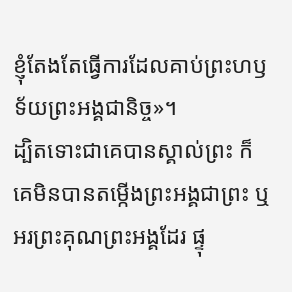ខ្ញុំតែងតែធ្វើការដែលគាប់ព្រះហឫទ័យព្រះអង្គជានិច្ច»។
ដ្បិតទោះជាគេបានស្គាល់ព្រះ ក៏គេមិនបានតម្កើងព្រះអង្គជាព្រះ ឬអរព្រះគុណព្រះអង្គដែរ ផ្ទុ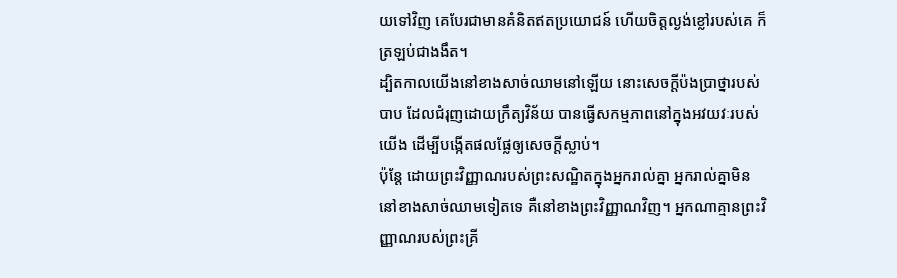យទៅវិញ គេបែរជាមានគំនិតឥតប្រយោជន៍ ហើយចិត្តល្ងង់ខ្លៅរបស់គេ ក៏ត្រឡប់ជាងងឹត។
ដ្បិតកាលយើងនៅខាងសាច់ឈាមនៅឡើយ នោះសេចក្ដីប៉ងប្រាថ្នារបស់បាប ដែលជំរុញដោយក្រឹត្យវិន័យ បានធ្វើសកម្មភាពនៅក្នុងអវយវៈរបស់យើង ដើម្បីបង្កើតផលផ្លែឲ្យសេចក្តីស្លាប់។
ប៉ុន្តែ ដោយព្រះវិញ្ញាណរបស់ព្រះសណ្ឋិតក្នុងអ្នករាល់គ្នា អ្នករាល់គ្នាមិននៅខាងសាច់ឈាមទៀតទេ គឺនៅខាងព្រះវិញ្ញាណវិញ។ អ្នកណាគ្មានព្រះវិញ្ញាណរបស់ព្រះគ្រី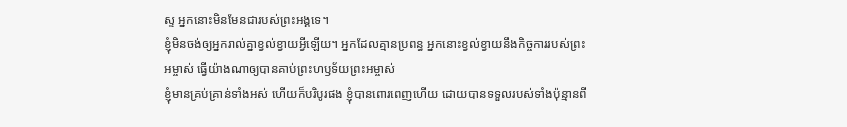ស្ទ អ្នកនោះមិនមែនជារបស់ព្រះអង្គទេ។
ខ្ញុំមិនចង់ឲ្យអ្នករាល់គ្នាខ្វល់ខ្វាយអ្វីឡើយ។ អ្នកដែលគ្មានប្រពន្ធ អ្នកនោះខ្វល់ខ្វាយនឹងកិច្ចការរបស់ព្រះអម្ចាស់ ធ្វើយ៉ាងណាឲ្យបានគាប់ព្រះហឫទ័យព្រះអម្ចាស់
ខ្ញុំមានគ្រប់គ្រាន់ទាំងអស់ ហើយក៏បរិបូរផង ខ្ញុំបានពោរពេញហើយ ដោយបានទទួលរបស់ទាំងប៉ុន្មានពី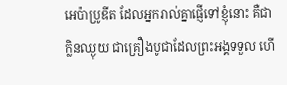អេប៉ាប្រូឌីត ដែលអ្នករាល់គ្នាផ្ញើទៅខ្ញុំនោះ គឺជាក្លិនឈ្ងុយ ជាគ្រឿងបូជាដែលព្រះអង្គទទួល ហើ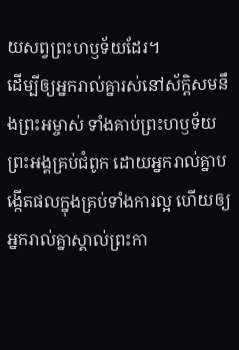យសព្វព្រះហឫទ័យដែរ។
ដើម្បីឲ្យអ្នករាល់គ្នារស់នៅស័ក្ដិសមនឹងព្រះអម្ចាស់ ទាំងគាប់ព្រះហឫទ័យព្រះអង្គគ្រប់ជំពូក ដោយអ្នករាល់គ្នាបង្កើតផលក្នុងគ្រប់ទាំងការល្អ ហើយឲ្យអ្នករាល់គ្នាស្គាល់ព្រះកា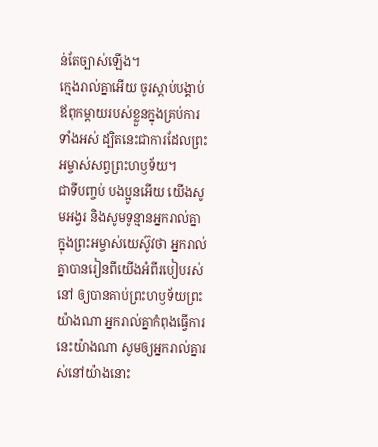ន់តែច្បាស់ឡើង។
ក្មេងរាល់គ្នាអើយ ចូរស្តាប់បង្គាប់ឪពុកម្តាយរបស់ខ្លួនក្នុងគ្រប់ការទាំងអស់ ដ្បិតនេះជាការដែលព្រះអម្ចាស់សព្វព្រះហឫទ័យ។
ជាទីបញ្ចប់ បងប្អូនអើយ យើងសូមអង្វរ និងសូមទូន្មានអ្នករាល់គ្នាក្នុងព្រះអម្ចាស់យេស៊ូវថា អ្នករាល់គ្នាបានរៀនពីយើងអំពីរបៀបរស់នៅ ឲ្យបានគាប់ព្រះហឫទ័យព្រះយ៉ាងណា អ្នករាល់គ្នាកំពុងធ្វើការនេះយ៉ាងណា សូមឲ្យអ្នករាល់គ្នារស់នៅយ៉ាងនោះ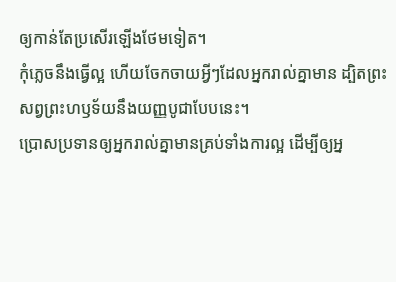ឲ្យកាន់តែប្រសើរឡើងថែមទៀត។
កុំភ្លេចនឹងធ្វើល្អ ហើយចែកចាយអ្វីៗដែលអ្នករាល់គ្នាមាន ដ្បិតព្រះសព្វព្រះហឫទ័យនឹងយញ្ញបូជាបែបនេះ។
ប្រោសប្រទានឲ្យអ្នករាល់គ្នាមានគ្រប់ទាំងការល្អ ដើម្បីឲ្យអ្ន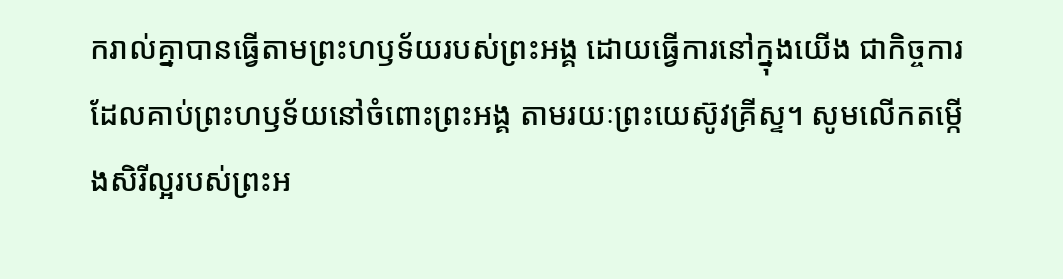ករាល់គ្នាបានធ្វើតាមព្រះហឫទ័យរបស់ព្រះអង្គ ដោយធ្វើការនៅក្នុងយើង ជាកិច្ចការដែលគាប់ព្រះហឫទ័យនៅចំពោះព្រះអង្គ តាមរយៈព្រះយេស៊ូវគ្រីស្ទ។ សូមលើកតម្កើងសិរីល្អរបស់ព្រះអ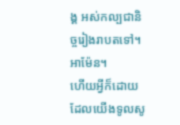ង្គ អស់កល្បជានិច្ចរៀងរាបតទៅ។ អាម៉ែន។
ហើយអ្វីក៏ដោយដែលយើងទូលសូ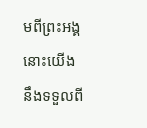មពីព្រះអង្គ នោះយើងនឹងទទួលពី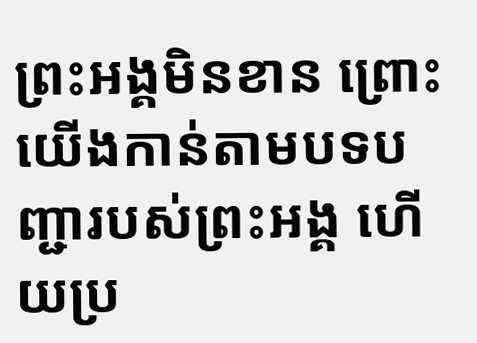ព្រះអង្គមិនខាន ព្រោះយើងកាន់តាមបទបញ្ជារបស់ព្រះអង្គ ហើយប្រ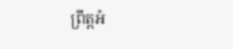ព្រឹត្តអំ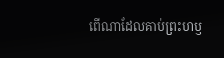ពើណាដែលគាប់ព្រះហឫ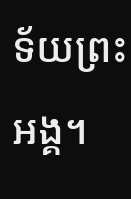ទ័យព្រះអង្គ។